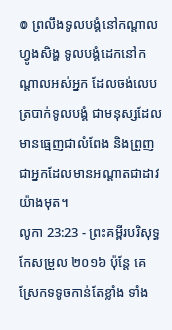៙ ព្រលឹងទូលបង្គំនៅកណ្ដាលហ្វូងសិង្ហ ទូលបង្គំដេកនៅកណ្ដាលអស់អ្នក ដែលចង់លេបត្របាក់ទូលបង្គំ ជាមនុស្សដែលមានធ្មេញជាលំពែង និងព្រួញ ជាអ្នកដែលមានអណ្ដាតជាដាវយ៉ាងមុត។
លូកា 23:23 - ព្រះគម្ពីរបរិសុទ្ធកែសម្រួល ២០១៦ ប៉ុន្តែ គេស្រែកទទូចកាន់តែខ្លាំង ទាំង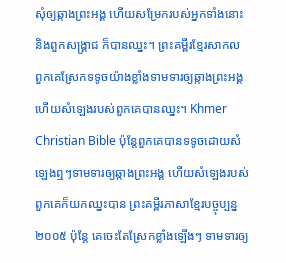សុំឲ្យឆ្កាងព្រះអង្គ ហើយសម្រែករបស់អ្នកទាំងនោះ និងពួកសង្គ្រាជ ក៏បានឈ្នះ។ ព្រះគម្ពីរខ្មែរសាកល ពួកគេស្រែកទទូចយ៉ាងខ្លាំងទាមទារឲ្យឆ្កាងព្រះអង្គ ហើយសំឡេងរបស់ពួកគេបានឈ្នះ។ Khmer Christian Bible ប៉ុន្ដែពួកគេបានទទូចដោយសំឡេងឮៗទាមទារឲ្យឆ្កាងព្រះអង្គ ហើយសំឡេងរបស់ពួកគេក៏យកឈ្នះបាន ព្រះគម្ពីរភាសាខ្មែរបច្ចុប្បន្ន ២០០៥ ប៉ុន្តែ គេចេះតែស្រែកខ្លាំងឡើងៗ ទាមទារឲ្យ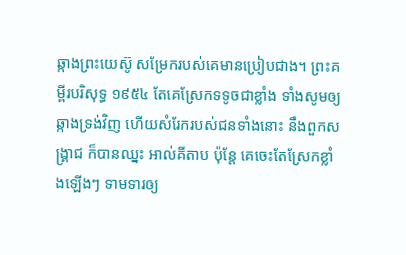ឆ្កាងព្រះយេស៊ូ សម្រែករបស់គេមានប្រៀបជាង។ ព្រះគម្ពីរបរិសុទ្ធ ១៩៥៤ តែគេស្រែកទទូចជាខ្លាំង ទាំងសូមឲ្យឆ្កាងទ្រង់វិញ ហើយសំរែករបស់ជនទាំងនោះ នឹងពួកសង្គ្រាជ ក៏បានឈ្នះ អាល់គីតាប ប៉ុន្តែ គេចេះតែស្រែកខ្លាំងឡើងៗ ទាមទារឲ្យ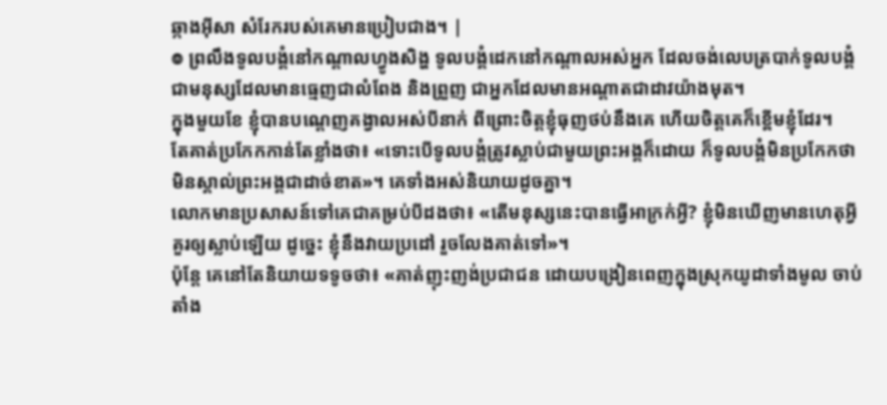ឆ្កាងអ៊ីសា សំរែករបស់គេមានប្រៀបជាង។ |
៙ ព្រលឹងទូលបង្គំនៅកណ្ដាលហ្វូងសិង្ហ ទូលបង្គំដេកនៅកណ្ដាលអស់អ្នក ដែលចង់លេបត្របាក់ទូលបង្គំ ជាមនុស្សដែលមានធ្មេញជាលំពែង និងព្រួញ ជាអ្នកដែលមានអណ្ដាតជាដាវយ៉ាងមុត។
ក្នុងមួយខែ ខ្ញុំបានបណ្តេញគង្វាលអស់បីនាក់ ពីព្រោះចិត្តខ្ញុំធុញថប់នឹងគេ ហើយចិត្តគេក៏ខ្ពើមខ្ញុំដែរ។
តែគាត់ប្រកែកកាន់តែខ្លាំងថា៖ «ទោះបើទូលបង្គំត្រូវស្លាប់ជាមួយព្រះអង្គក៏ដោយ ក៏ទូលបង្គំមិនប្រកែកថា មិនស្គាល់ព្រះអង្គជាដាច់ខាត»។ គេទាំងអស់និយាយដូចគ្នា។
លោកមានប្រសាសន៍ទៅគេជាគម្រប់បីដងថា៖ «តើមនុស្សនេះបានធ្វើអាក្រក់អ្វី? ខ្ញុំមិនឃើញមានហេតុអ្វីគួរឲ្យស្លាប់ឡើយ ដូច្នេះ ខ្ញុំនឹងវាយប្រដៅ រួចលែងគាត់ទៅ»។
ប៉ុន្តែ គេនៅតែនិយាយទទូចថា៖ «គាត់ញុះញង់ប្រជាជន ដោយបង្រៀនពេញក្នុងស្រុកយូដាទាំងមូល ចាប់តាំង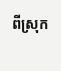ពីស្រុក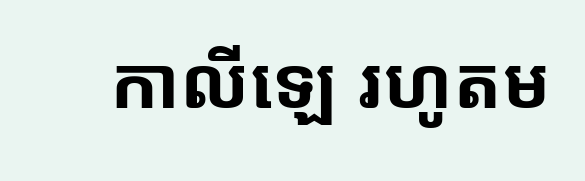កាលីឡេ រហូតម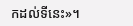កដល់ទីនេះ»។